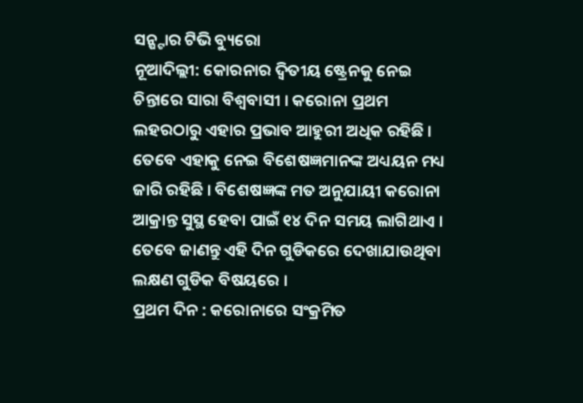ସନ୍ଷ୍ଟାର ଟିଭି ବ୍ୟୁରୋ
ନୂଆଦିଲ୍ଲୀ: କୋରନାର ଦ୍ଵିତୀୟ ଷ୍ଟ୍ରେନକୁ ନେଇ ଚିନ୍ତାରେ ସାରା ବିଶ୍ଵବାସୀ । କରୋନା ପ୍ରଥମ ଲହରଠାରୁ ଏହାର ପ୍ରଭାବ ଆହୁରୀ ଅଧିକ ରହିଛି । ତେବେ ଏହାକୁ ନେଇ ବିଶେଷଜ୍ଞମାନଙ୍କ ଅଧ୍ୟୟନ ମଧ୍ୟ ଜାରି ରହିଛି । ବିଶେଷଜ୍ଞଙ୍କ ମତ ଅନୁଯାୟୀ କରୋନା ଆକ୍ରାନ୍ତ ସୁସ୍ଥ ହେବା ପାଇଁ ୧୪ ଦିନ ସମୟ ଲାଗିଥାଏ । ତେବେ ଜାଣନ୍ତୁ ଏହି ଦିନ ଗୁଡିକରେ ଦେଖାଯାଉଥିବା ଲକ୍ଷଣ ଗୁଡିକ ବିଷୟରେ ।
ପ୍ରଥମ ଦିନ : କରୋନାରେ ସଂକ୍ରମିତ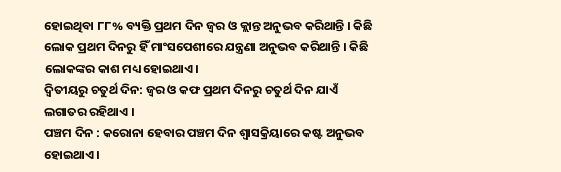ହୋଇଥିବା ୮୮% ବ୍ୟକ୍ତି ପ୍ରଥମ ଦିନ ଜ୍ଵର ଓ କ୍ଲାନ୍ତ ଅନୁଭବ କରିଥାନ୍ତି । କିଛି ଲୋକ ପ୍ରଥମ ଦିନରୁ ହିଁ ମାଂସପେଶୀରେ ଯନ୍ତ୍ରଣା ଅନୁଭବ କରିଥାନ୍ତି । କିଛି ଲୋକଙ୍କର କାଶ ମଧ୍ୟ ହୋଇଥାଏ।
ଦ୍ଵିତୀୟରୁ ଚତୁର୍ଥ ଦିନ: ଜ୍ଵର ଓ କଫ ପ୍ରଥମ ଦିନରୁ ଚତୁର୍ଥ ଦିନ ଯାଏଁ ଲଗାତର ରହିଥାଏ ।
ପଞ୍ଚମ ଦିନ : କରୋନା ହେବାର ପଞ୍ଚମ ଦିନ ଶ୍ଵାସକ୍ରିୟାରେ କଷ୍ଟ ଅନୁଭବ ହୋଇଥାଏ ।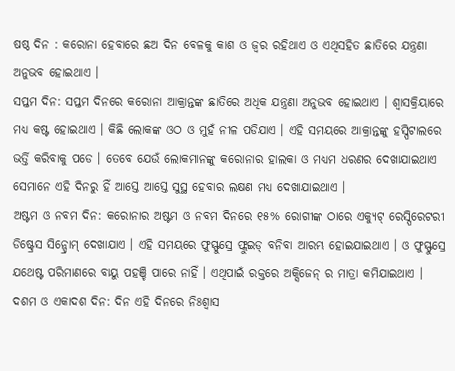ଷଷ୍ଠ ଦିନ : କରୋନା ହେବାରେ ଛଅ ଦିନ ବେଳକୁ କାଶ ଓ ଜ୍ଵର ରହିଥାଏ ଓ ଏଥିସହିତ ଛାତିରେ ଯନ୍ତ୍ରଣା ଅନୁଭବ ହୋଇଥାଏ ।
ସପ୍ତମ ଦିନ: ସପ୍ତମ ଦିନରେ କରୋନା ଆକ୍ରାନ୍ତଙ୍କ ଛାତିରେ ଅଧିକ ଯନ୍ତ୍ରଣା ଅନୁଭବ ହୋଇଥାଏ । ଶ୍ଵାସକ୍ରିୟାରେ ମଧ୍ୟ କଷ୍ଟ ହୋଇଥାଏ । କିଛି ଲୋକଙ୍କ ଓଠ ଓ ମୁହଁ ନୀଳ ପଡିଯାଏ । ଏହି ସମୟରେ ଆକ୍ରାନ୍ତଙ୍କୁ ହସ୍ପିଟାଲରେ ଭର୍ତ୍ତି କରିବାକୁ ପଡେ । ତେବେ ଯେଉଁ ଲୋକମାନଙ୍କୁ କରୋନାର ହାଲକା ଓ ମଧ୍ୟମ ଧରଣର ଦେଖାଯାଇଥାଏ ସେମାନେ ଏହି ଦିନରୁ ହିଁ ଆସ୍ତେ ଆସ୍ତେ ସୁସ୍ଥ ହେବାର ଲକ୍ଷଣ ମଧ୍ୟ ଦେଖାଯାଇଥାଏ ।
ଅଷ୍ଟମ ଓ ନବମ ଦିନ: କରୋନାର ଅଷ୍ଟମ ଓ ନବମ ଦିନରେ ୧୫% ରୋଗୀଙ୍କ ଠାରେ ଏକ୍ୟୁଟ୍ ରେସ୍ପିରେଟରୀ ଡିଷ୍ଟ୍ରେସ ସିନ୍ଡ୍ରୋମ୍ ଦେଖାଯାଏ । ଏହି ସମୟରେ ଫୁସ୍ଫୁସ୍ରେ ଫ୍ଲୁଇଡ୍ ବନିବା ଆରମ୍ଭ ହୋଇଯାଇଥାଏ । ଓ ଫୁସ୍ଫୁସ୍ରେ ଯଥେଷ୍ଟ ପରିମାଣରେ ବାୟୁ ପହଞ୍ଚି ପାରେ ନାହିଁ । ଏଥିପାଇଁ ରକ୍ତରେ ଅକ୍ସିଜେନ୍ ର ମାତ୍ରା କମିଯାଇଥାଏ ।
ଦଶମ ଓ ଏକାଦଶ ଦିନ: ଦିନ ଏହି ଦିନରେ ନିଃଶ୍ଵାସ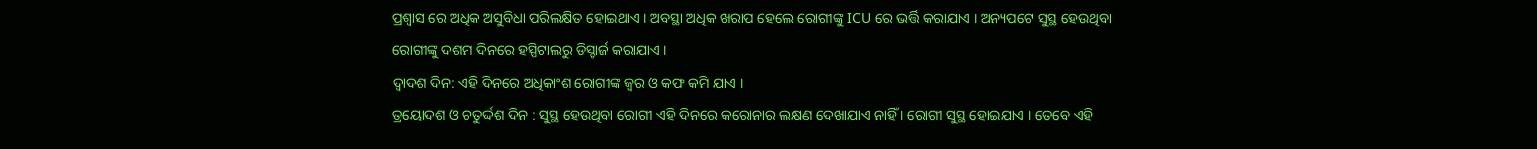ପ୍ରଶ୍ଵାସ ରେ ଅଧିକ ଅସୁବିଧା ପରିଲକ୍ଷିତ ହୋଇଥାଏ । ଅବସ୍ଥା ଅଧିକ ଖରାପ ହେଲେ ରୋଗୀଙ୍କୁ ICU ରେ ଭର୍ତ୍ତି କରାଯାଏ । ଅନ୍ୟପଟେ ସୁସ୍ଥ ହେଉଥିବା ରୋଗୀଙ୍କୁ ଦଶମ ଦିନରେ ହସ୍ପିଟାଲରୁ ଡିସ୍ଚାର୍ଜ କରାଯାଏ ।
ଦ୍ଵାଦଶ ଦିନ: ଏହି ଦିନରେ ଅଧିକାଂଶ ରୋଗୀଙ୍କ ଜ୍ଵର ଓ କଫ କମି ଯାଏ ।
ତ୍ରୟୋଦଶ ଓ ଚତୁର୍ଦ୍ଦଶ ଦିନ : ସୁସ୍ଥ ହେଉଥିବା ରୋଗୀ ଏହି ଦିନରେ କରୋନାର ଲକ୍ଷଣ ଦେଖାଯାଏ ନାହିଁ । ରୋଗୀ ସୁସ୍ଥ ହୋଇଯାଏ । ତେବେ ଏହି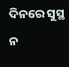ଦିନରେ ସୁସ୍ଥ ନ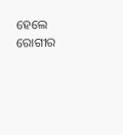ହେଲେ ରୋଗୀର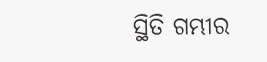ସ୍ଥିତି ଗମ୍ଭୀର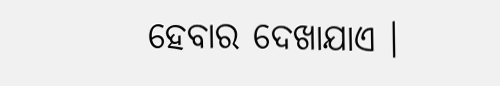ହେବାର ଦେଖାଯାଏ ।